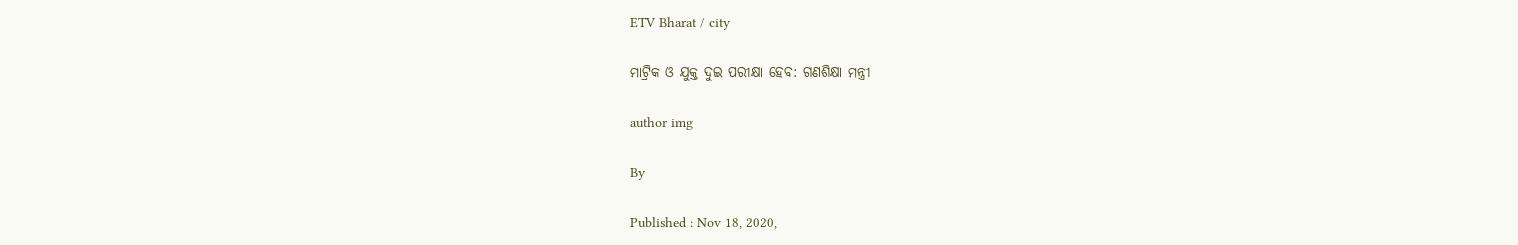ETV Bharat / city

ମାଟ୍ରିକ ଓ ଯୁକ୍ତ ଦୁଇ ପରୀକ୍ଷା ହେବ: ଗଣଶିକ୍ଷା ମନ୍ତ୍ରୀ

author img

By

Published : Nov 18, 2020,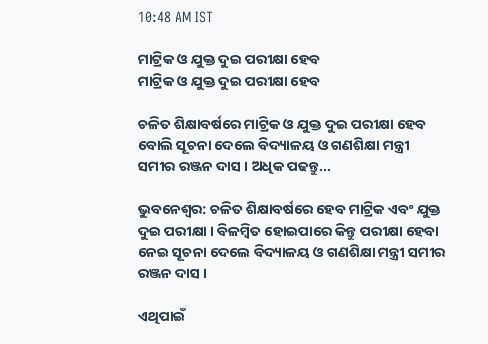10:48 AM IST

ମାଟ୍ରିକ ଓ ଯୁକ୍ତ ଦୁଇ ପରୀକ୍ଷା ହେବ
ମାଟ୍ରିକ ଓ ଯୁକ୍ତ ଦୁଇ ପରୀକ୍ଷା ହେବ

ଚଳିତ ଶିକ୍ଷାବର୍ଷରେ ମାଟ୍ରିକ ଓ ଯୁକ୍ତ ଦୁଇ ପରୀକ୍ଷା ହେବ ବୋଲି ସୂଚନା ଦେଲେ ବିଦ୍ୟାଳୟ ଓ ଗଣଶିକ୍ଷା ମନ୍ତ୍ରୀ ସମୀର ରଞ୍ଜନ ଦାସ । ଅଧିକ ପଢନ୍ତୁ...

ଭୁବନେଶ୍ବର: ଚଳିତ ଶିକ୍ଷାବର୍ଷରେ ହେବ ମାଟ୍ରିକ ଏବଂ ଯୁକ୍ତ ଦୁଇ ପରୀକ୍ଷା । ବିଳମ୍ବିତ ହୋଇପାରେ କିନ୍ତୁ ପରୀକ୍ଷା ହେବା ନେଇ ସୂଚନା ଦେଲେ ବିଦ୍ୟାଳୟ ଓ ଗଣଶିକ୍ଷା ମନ୍ତ୍ରୀ ସମୀର ରଞ୍ଜନ ଦାସ ।

ଏଥିପାଇଁ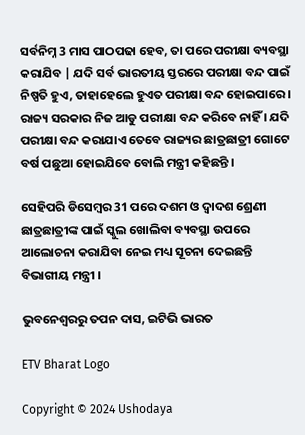ସର୍ବନିମ୍ନ 3 ମାସ ପାଠପଢା ହେବ, ତା ପରେ ପରୀକ୍ଷା ବ୍ୟବସ୍ଥା କରାଯିବ | ଯଦି ସର୍ବ ଭାରତୀୟ ସ୍ତରରେ ପରୀକ୍ଷା ବନ୍ଦ ପାଇଁ ନିଷ୍ପତି ହୁଏ, ତାହାହେଲେ ହୁଏତ ପରୀକ୍ଷା ବନ୍ଦ ହୋଇପାରେ । ରାଜ୍ୟ ସରକାର ନିଜ ଆଡୁ ପରୀକ୍ଷା ବନ୍ଦ କରିବେ ନାହିଁ । ଯଦି ପରୀକ୍ଷା ବନ୍ଦ କରାଯାଏ ତେବେ ରାଜ୍ୟର ଛାତ୍ରଛାତ୍ରୀ ଗୋଟେ ବର୍ଷ ପଛୁଆ ହୋଇଯିବେ ବୋଲି ମନ୍ତ୍ରୀ କହିଛନ୍ତି ।

ସେହିପରି ଡିସେମ୍ବର 31 ପରେ ଦଶମ ଓ ଦ୍ବାଦଶ ଶ୍ରେଣୀ ଛାତ୍ରଛାତ୍ରୀଙ୍କ ପାଇଁ ସ୍କୁଲ ଖୋଲିବା ବ୍ୟବସ୍ଥା ଉପରେ ଆଲୋଚନା କରାଯିବା ନେଇ ମଧ୍ୟ ସୂଚନା ଦେଇଛନ୍ତି ବିଭାଗୀୟ ମନ୍ତ୍ରୀ ।

ଭୁବନେଶ୍ବରରୁ ତପନ ଦାସ, ଇଟିଭି ଭାରତ

ETV Bharat Logo

Copyright © 2024 Ushodaya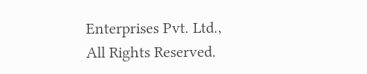Enterprises Pvt. Ltd., All Rights Reserved.